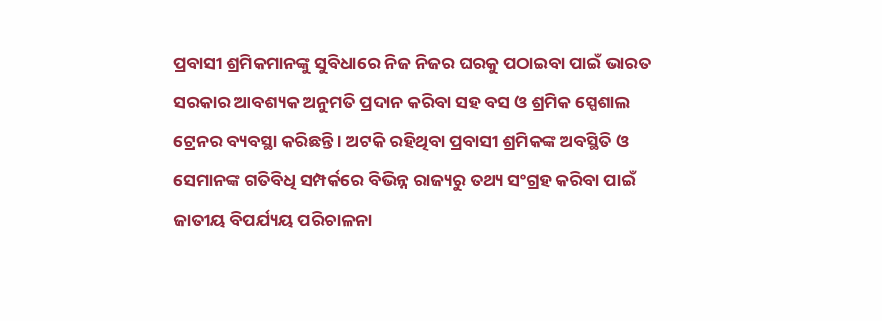ପ୍ରବାସୀ ଶ୍ରମିକମାନଙ୍କୁ ସୁବିଧାରେ ନିଜ ନିଜର ଘରକୁ ପଠାଇବା ପାଇଁ ଭାରତ ସରକାର ଆବଶ୍ୟକ ଅନୁମତି ପ୍ରଦାନ କରିବା ସହ ବସ ଓ ଶ୍ରମିକ ସ୍ପେଶାଲ ଟ୍ରେନର ବ୍ୟବସ୍ଥା କରିଛନ୍ତି । ଅଟକି ରହିଥିବା ପ୍ରବାସୀ ଶ୍ରମିକଙ୍କ ଅବସ୍ଥିତି ଓ ସେମାନଙ୍କ ଗତିବିଧି ସମ୍ପର୍କରେ ବିଭିନ୍ନ ରାଜ୍ୟରୁ ତଥ୍ୟ ସଂଗ୍ରହ କରିବା ପାଇଁ ଜାତୀୟ ବିପର୍ଯ୍ୟୟ ପରିଚାଳନା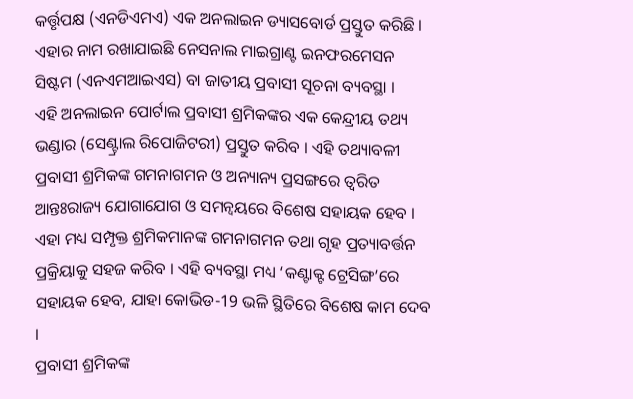କର୍ତ୍ତୃପକ୍ଷ (ଏନଡିଏମଏ) ଏକ ଅନଲାଇନ ଡ୍ୟାସବୋର୍ଡ ପ୍ରସ୍ତୁତ କରିଛି । ଏହାର ନାମ ରଖାଯାଇଛି ନେସନାଲ ମାଇଗ୍ରାଣ୍ଟ ଇନଫରମେସନ ସିଷ୍ଟମ (ଏନଏମଆଇଏସ) ବା ଜାତୀୟ ପ୍ରବାସୀ ସୂଚନା ବ୍ୟବସ୍ଥା ।
ଏହି ଅନଲାଇନ ପୋର୍ଟାଲ ପ୍ରବାସୀ ଶ୍ରମିକଙ୍କର ଏକ କେନ୍ଦ୍ରୀୟ ତଥ୍ୟ ଭଣ୍ଡାର (ସେଣ୍ଟ୍ରାଲ ରିପୋଜିଟରୀ) ପ୍ରସ୍ତୁତ କରିବ । ଏହି ତଥ୍ୟାବଳୀ ପ୍ରବାସୀ ଶ୍ରମିକଙ୍କ ଗମନାଗମନ ଓ ଅନ୍ୟାନ୍ୟ ପ୍ରସଙ୍ଗରେ ତ୍ଵରିତ ଆନ୍ତଃରାଜ୍ୟ ଯୋଗାଯୋଗ ଓ ସମନ୍ଵୟରେ ବିଶେଷ ସହାୟକ ହେବ । ଏହା ମଧ୍ୟ ସମ୍ପୃକ୍ତ ଶ୍ରମିକମାନଙ୍କ ଗମନାଗମନ ତଥା ଗୃହ ପ୍ରତ୍ୟାବର୍ତ୍ତନ ପ୍ରକ୍ରିୟାକୁ ସହଜ କରିବ । ଏହି ବ୍ୟବସ୍ଥା ମଧ୍ୟ ‘କଣ୍ଟାକ୍ଟ ଟ୍ରେସିଙ୍ଗ’ରେ ସହାୟକ ହେବ, ଯାହା କୋଭିଡ-19 ଭଳି ସ୍ଥିତିରେ ବିଶେଷ କାମ ଦେବ ।
ପ୍ରବାସୀ ଶ୍ରମିକଙ୍କ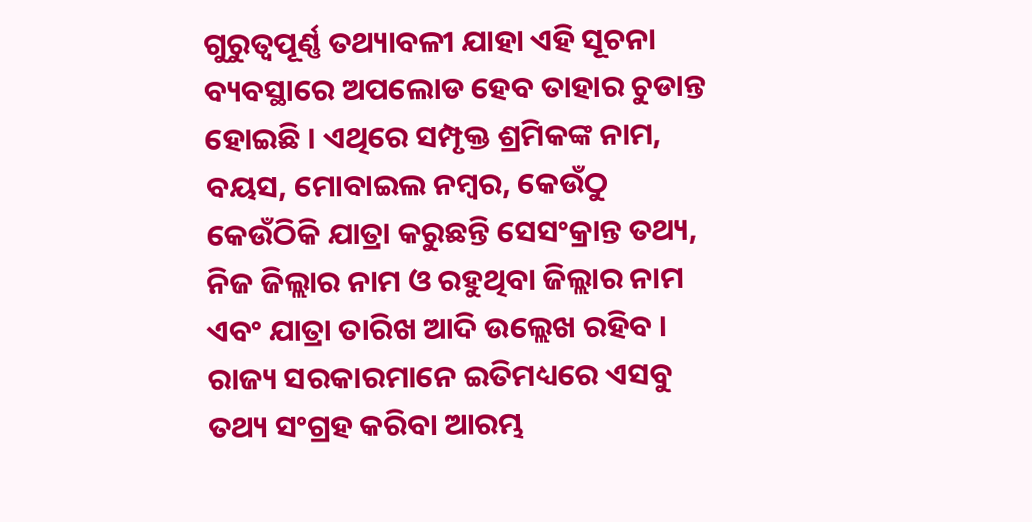ଗୁରୁତ୍ୱପୂର୍ଣ୍ଣ ତଥ୍ୟାବଳୀ ଯାହା ଏହି ସୂଚନା ବ୍ୟବସ୍ଥାରେ ଅପଲୋଡ ହେବ ତାହାର ଚୁଡାନ୍ତ ହୋଇଛି । ଏଥିରେ ସମ୍ପୃକ୍ତ ଶ୍ରମିକଙ୍କ ନାମ, ବୟସ, ମୋବାଇଲ ନମ୍ବର, କେଉଁଠୁ କେଉଁଠିକି ଯାତ୍ରା କରୁଛନ୍ତି ସେସଂକ୍ରାନ୍ତ ତଥ୍ୟ, ନିଜ ଜିଲ୍ଲାର ନାମ ଓ ରହୁଥିବା ଜିଲ୍ଲାର ନାମ ଏବଂ ଯାତ୍ରା ତାରିଖ ଆଦି ଉଲ୍ଲେଖ ରହିବ । ରାଜ୍ୟ ସରକାରମାନେ ଇତିମଧ୍ୟରେ ଏସବୁ ତଥ୍ୟ ସଂଗ୍ରହ କରିବା ଆରମ୍ଭ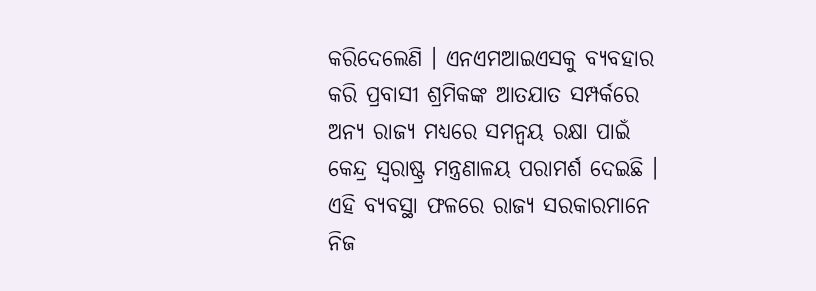କରିଦେଲେଣି । ଏନଏମଆଇଏସକୁ ବ୍ୟବହାର କରି ପ୍ରବାସୀ ଶ୍ରମିକଙ୍କ ଆତଯାତ ସମ୍ପର୍କରେ ଅନ୍ୟ ରାଜ୍ୟ ମଧ୍ୟରେ ସମନ୍ଵୟ ରକ୍ଷା ପାଇଁ କେନ୍ଦ୍ର ସ୍ଵରାଷ୍ଟ୍ର ମନ୍ତ୍ରଣାଳୟ ପରାମର୍ଶ ଦେଇଛି । ଏହି ବ୍ୟବସ୍ଥା ଫଳରେ ରାଜ୍ୟ ସରକାରମାନେ ନିଜ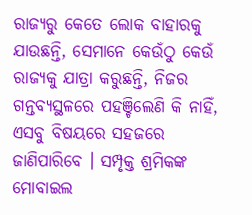ରାଜ୍ୟରୁ କେତେ ଲୋକ ବାହାରକୁ ଯାଉଛନ୍ତି, ସେମାନେ କେଉଁଠୁ କେଉଁ ରାଜ୍ୟକୁ ଯାତ୍ରା କରୁଛନ୍ତି, ନିଜର ଗନ୍ତବ୍ୟସ୍ଥଳରେ ପହଞ୍ଚିଲେଣି କି ନାହିଁ, ଏସବୁ ବିଷୟରେ ସହଜରେ ଜାଣିପାରିବେ । ସମ୍ପୃକ୍ତ ଶ୍ରମିକଙ୍କ ମୋବାଇଲ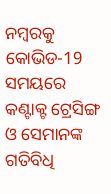ନମ୍ବରକୁ କୋଭିଡ-19 ସମୟରେ କଣ୍ଟାକ୍ଟ ଟ୍ରେସିଙ୍ଗ ଓ ସେମାନଙ୍କ ଗତିବିଧି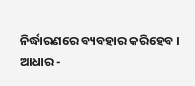ନିର୍ଦ୍ଧାରଣରେ ବ୍ୟବହାର କରିହେବ ।
ଆଧାର -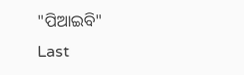"ପିଆଇବି"
Last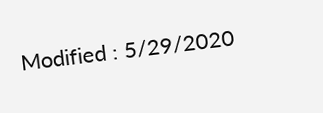Modified : 5/29/2020